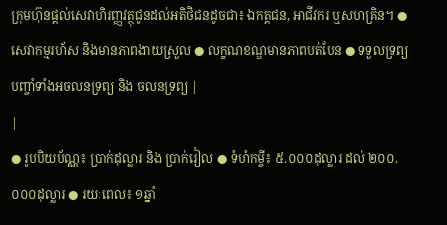ក្រុមហ៊ុនផ្តល់សេវាហិរញ្ញវត្ថុជូនដល់អតិថិជនដូចជា៖ ឯកត្តជន, អាជីវករ ឬសហគ្រិន។ ● សេវាកម្មរហ័ស និងមានភាពងាយស្រួល ● លក្ខណខណ្ឌមានភាពបត់បែន ● ទទួលទ្រព្យបញ្ចាំទាំងអចលនទ្រព្យ និង ចលនទ្រព្យ |
|
● រូបបិយប័ណ្ណ៖ ប្រាក់ដុល្លារ និង ប្រាក់រៀល ● ទំហំកម្ចី៖ ៥.០០០ដុល្លារ ដល់ ២០០.០០០ដុល្លារ ● រយៈពេល៖ ១ឆ្នាំ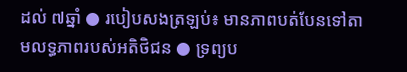ដល់ ៧ឆ្នាំ ● របៀបសងត្រឡប់៖ មានភាពបត់បែនទៅតាមលទ្ធភាពរបស់អតិថិជន ● ទ្រព្យប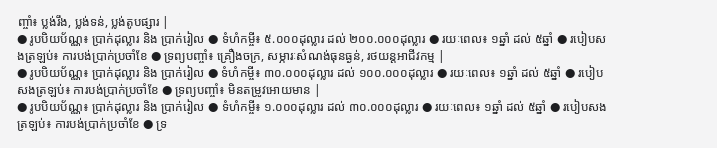ញ្ចាំ៖ ប្លង់រឹង, ប្លង់ទន់, ប្លង់តូបផ្សារ |
● រូបបិយប័ណ្ណ៖ ប្រាក់ដុល្លារ និង ប្រាក់រៀល ● ទំហំកម្ចី៖ ៥.០០០ដុល្លារ ដល់ ២០០.០០០ដុល្លារ ● រយៈពេល៖ ១ឆ្នាំ ដល់ ៥ឆ្នាំ ● របៀបសងត្រឡប់៖ ការបង់ប្រាក់ប្រចាំខែ ● ទ្រព្យបញ្ចាំ៖ គ្រឿងចក្រ, សម្ភារៈសំណង់ធុនធ្ងន់, រថយន្តអាជីវកម្ម |
● រូបបិយប័ណ្ណ៖ ប្រាក់ដុល្លារ និង ប្រាក់រៀល ● ទំហំកម្ចី៖ ៣០.០០០ដុល្លារ ដល់ ១០០.០០០ដុល្លារ ● រយៈពេល៖ ១ឆ្នាំ ដល់ ៥ឆ្នាំ ● របៀបសងត្រឡប់៖ ការបង់ប្រាក់ប្រចាំខែ ● ទ្រព្យបញ្ចាំ៖ មិនតម្រូវអោយមាន |
● រូបបិយប័ណ្ណ៖ ប្រាក់ដុល្លារ និង ប្រាក់រៀល ● ទំហំកម្ចី៖ ១.០០០ដុល្លារ ដល់ ៣០.០០០ដុល្លារ ● រយៈពេល៖ ១ឆ្នាំ ដល់ ៥ឆ្នាំ ● របៀបសងត្រឡប់៖ ការបង់ប្រាក់ប្រចាំខែ ● ទ្រ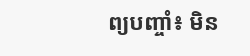ព្យបញ្ចាំ៖ មិន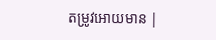តម្រូវអោយមាន |